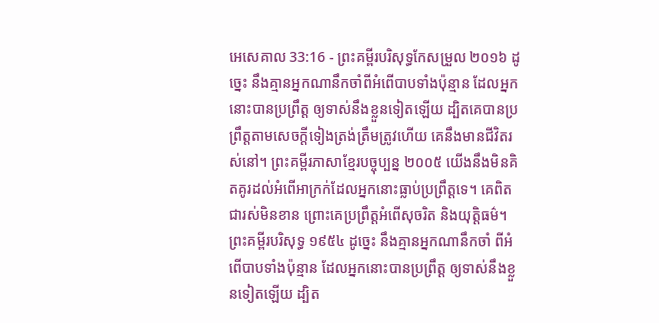អេសេគាល 33:16 - ព្រះគម្ពីរបរិសុទ្ធកែសម្រួល ២០១៦ ដូច្នេះ នឹងគ្មានអ្នកណានឹកចាំពីអំពើបាបទាំងប៉ុន្មាន ដែលអ្នកនោះបានប្រព្រឹត្ត ឲ្យទាស់នឹងខ្លួនទៀតឡើយ ដ្បិតគេបានប្រព្រឹត្តតាមសេចក្ដីទៀងត្រង់ត្រឹមត្រូវហើយ គេនឹងមានជីវិតរស់នៅ។ ព្រះគម្ពីរភាសាខ្មែរបច្ចុប្បន្ន ២០០៥ យើងនឹងមិនគិតគូរដល់អំពើអាក្រក់ដែលអ្នកនោះធ្លាប់ប្រព្រឹត្តទេ។ គេពិតជារស់មិនខាន ព្រោះគេប្រព្រឹត្តអំពើសុចរិត និងយុត្តិធម៌។ ព្រះគម្ពីរបរិសុទ្ធ ១៩៥៤ ដូច្នេះ នឹងគ្មានអ្នកណានឹកចាំ ពីអំពើបាបទាំងប៉ុន្មាន ដែលអ្នកនោះបានប្រព្រឹត្ត ឲ្យទាស់នឹងខ្លួនទៀតឡើយ ដ្បិត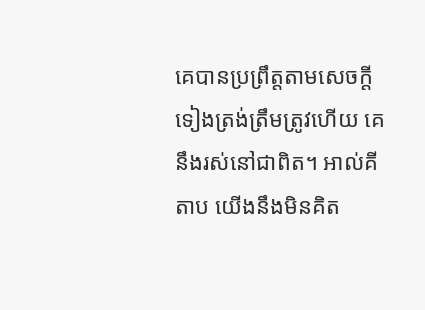គេបានប្រព្រឹត្តតាមសេចក្ដីទៀងត្រង់ត្រឹមត្រូវហើយ គេនឹងរស់នៅជាពិត។ អាល់គីតាប យើងនឹងមិនគិត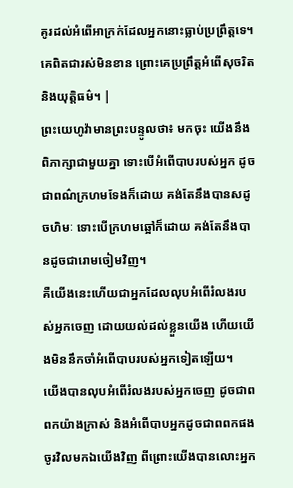គូរដល់អំពើអាក្រក់ដែលអ្នកនោះធ្លាប់ប្រព្រឹត្តទេ។ គេពិតជារស់មិនខាន ព្រោះគេប្រព្រឹត្តអំពើសុចរិត និងយុត្តិធម៌។ |
ព្រះយេហូវ៉ាមានព្រះបន្ទូលថា៖ មកចុះ យើងនឹងពិភាក្សាជាមួយគ្នា ទោះបើអំពើបាបរបស់អ្នក ដូចជាពណ៌ក្រហមទែងក៏ដោយ គង់តែនឹងបានសដូចហិមៈ ទោះបើក្រហមឆ្អៅក៏ដោយ គង់តែនឹងបានដូចជារោមចៀមវិញ។
គឺយើងនេះហើយជាអ្នកដែលលុបអំពើរំលងរបស់អ្នកចេញ ដោយយល់ដល់ខ្លួនយើង ហើយយើងមិននឹកចាំអំពើបាបរបស់អ្នកទៀតឡើយ។
យើងបានលុបអំពើរំលងរបស់អ្នកចេញ ដូចជាពពកយ៉ាងក្រាស់ និងអំពើបាបអ្នកដូចជាពពកផង ចូរវិលមកឯយើងវិញ ពីព្រោះយើងបានលោះអ្នក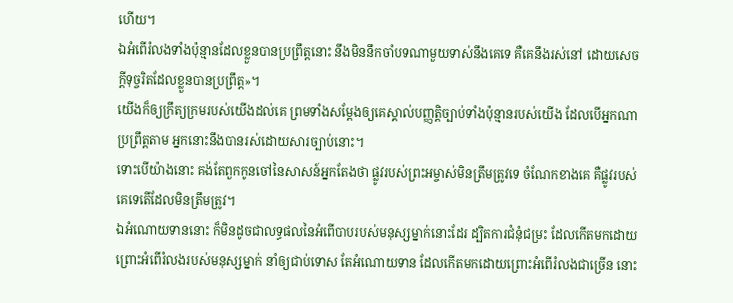ហើយ។
ឯអំពើរំលងទាំងប៉ុន្មានដែលខ្លួនបានប្រព្រឹត្តនោះ នឹងមិននឹកចាំបទណាមួយទាស់នឹងគេទេ គឺគេនឹងរស់នៅ ដោយសេចក្ដីទុច្ចរិតដែលខ្លួនបានប្រព្រឹត្ត»។
យើងក៏ឲ្យក្រឹត្យក្រមរបស់យើងដល់គេ ព្រមទាំងសម្ដែងឲ្យគេស្គាល់បញ្ញត្តិច្បាប់ទាំងប៉ុន្មានរបស់យើង ដែលបើអ្នកណាប្រព្រឹត្តតាម អ្នកនោះនឹងបានរស់ដោយសារច្បាប់នោះ។
ទោះបើយ៉ាងនោះ គង់តែពួកកូនចៅនៃសាសន៍អ្នកតែងថា ផ្លូវរបស់ព្រះអម្ចាស់មិនត្រឹមត្រូវទេ ចំណែកខាងគេ គឺផ្លូវរបស់គេទេតើដែលមិនត្រឹមត្រូវ។
ឯអំណោយទាននោះ ក៏មិនដូចជាលទ្ធផលនៃអំពើបាបរបស់មនុស្សម្នាក់នោះដែរ ដ្បិតការជំនុំជម្រះ ដែលកើតមកដោយព្រោះអំពើរំលងរបស់មនុស្សម្នាក់ នាំឲ្យជាប់ទោស តែអំណោយទាន ដែលកើតមកដោយព្រោះអំពើរំលងជាច្រើន នោះ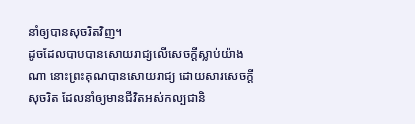នាំឲ្យបានសុចរិតវិញ។
ដូចដែលបាបបានសោយរាជ្យលើសេចក្ដីស្លាប់យ៉ាងណា នោះព្រះគុណបានសោយរាជ្យ ដោយសារសេចក្តីសុចរិត ដែលនាំឲ្យមានជីវិតអស់កល្បជានិ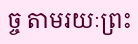ច្ច តាមរយៈព្រះ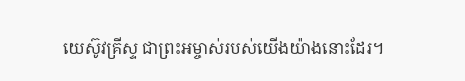យេស៊ូវគ្រីស្ទ ជាព្រះអម្ចាស់របស់យើងយ៉ាងនោះដែរ។